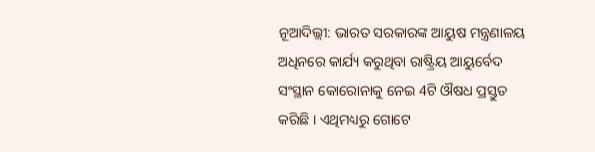ନୂଆଦିଲ୍ଲୀ: ଭାରତ ସରକାରଙ୍କ ଆୟୁଷ ମନ୍ତ୍ରଣାଳୟ ଅଧିନରେ କାର୍ଯ୍ୟ କରୁଥିବା ରାଷ୍ଟ୍ରିୟ ଆୟୁର୍ବେଦ ସଂସ୍ଥାନ କୋରୋନାକୁ ନେଇ 4ଟି ଔଷଧ ପ୍ରସ୍ତୁତ କରିଛି । ଏଥିମଧ୍ୟରୁ ଗୋଟେ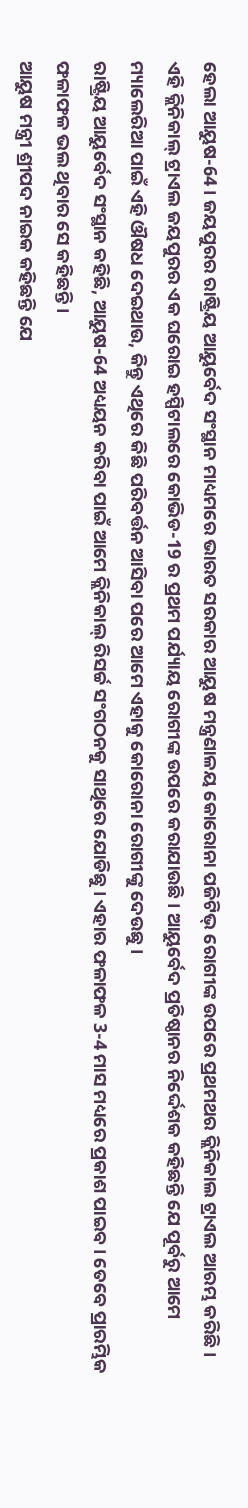ହେଲା ଆୟୁଷ-64 । ଜୟପୁରର ରାଷ୍ଟ୍ରିୟ ଆୟୁର୍ବେଦ ସଂସ୍ଥାନ ମାଧ୍ୟମରେ ଭାରତ ସରକାର ଆୟୁଷ ମନ୍ତ୍ରଣାଳୟ କୋରୋନା ପଜିଟିଭ୍ ରୋଗୀଙ୍କ ଉପରେ ପ୍ରଥମଥର କ୍ଲିନିକାଲ ଟ୍ରାଏଲ ଆରମ୍ଭ କରିଛି ।
ଏହି କ୍ଲିନିକାଲ୍ ଟ୍ରାଏଲ ଜୟପୁରର ଏକ ଘରୋଇ ହସ୍ପିଟାଲରେ କୋଭିଡ-19 ର ପ୍ରଥମ ପର୍ଯ୍ୟାୟ ରୋଗୀଙ୍କ ଉପରେ କରାଯାଉଛି । ଆୟୁର୍ବେଦ ପ୍ରତିଷ୍ଠାନର ନିର୍ଦ୍ଦେଶକ କହିଛନ୍ତି ଯେ ପୂର୍ବରୁ ଆମେ ମ୍ୟାଲେରିଆ ପାଇଁ ଏହି ଔଷଧ ଦେଇଥାଉ, କିନ୍ତୁ ଏଥିରେ କିଛି ପରିବର୍ତ୍ତନ ଆସିବା ପରେ ଆମେ ଏହାକୁ କୋରୋନା ରୋଗୀଙ୍କୁ ଦେଉଛୁ।
ରାଷ୍ଟ୍ରିୟ ଆୟୁର୍ବେଦ ସଂସ୍ଥାନ କହିଛି, ଆୟୁଷ-64 ଅଧ୍ୟୟନ କରିବା ପାଇଁ ଆମେ କ୍ଲିନିକାଲ୍ ରିସର୍ଚ୍ଚ ସଂଗଠନକୁ ସାଥିରେ ଯୋଡିଛୁ। ଏହାର ଫଳାଫଳ 3-4 ମାସ ମଧ୍ୟରେ ପ୍ରକାଶ ପାଇବ । ତେବେ ପ୍ରାରମ୍ଭିକ ଫଳାଫଳ ଭଲ ଥିବାର ସେ କହିଛନ୍ତି ।
ଆୟୁଷ ମନ୍ତ୍ରୀ ଶ୍ରୀପଦ ନାଇକ କହିଛନ୍ତି ଯେ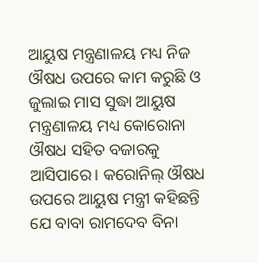ଆୟୁଷ ମନ୍ତ୍ରଣାଳୟ ମଧ୍ୟ ନିଜ ଔଷଧ ଉପରେ କାମ କରୁଛି ଓ ଜୁଲାଇ ମାସ ସୁଦ୍ଧା ଆୟୁଷ ମନ୍ତ୍ରଣାଳୟ ମଧ୍ୟ କୋରୋନା ଔଷଧ ସହିତ ବଜାରକୁ ଆସିପାରେ। କରୋନିଲ୍ ଔଷଧ ଉପରେ ଆୟୁଷ ମନ୍ତ୍ରୀ କହିଛନ୍ତି ଯେ ବାବା ରାମଦେବ ବିନା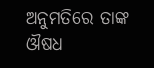ଅନୁମତିରେ ତାଙ୍କ ଔଷଧ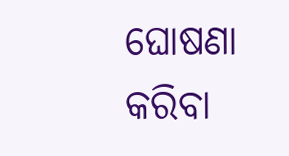ଘୋଷଣା କରିବା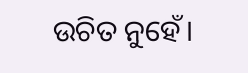ଉଚିତ ନୁହେଁ।